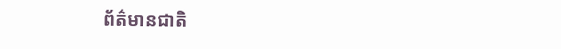ព័ត៌មានជាតិ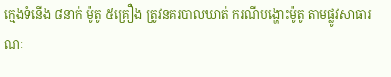ក្មេងទំនើង ៨នាក់ ម៉ូតូ ៥គ្រឿង ត្រូវនគរបាលឃាត់ ករណីបង្ហោះម៉ូតូ តាមផ្លូវសាធារណៈ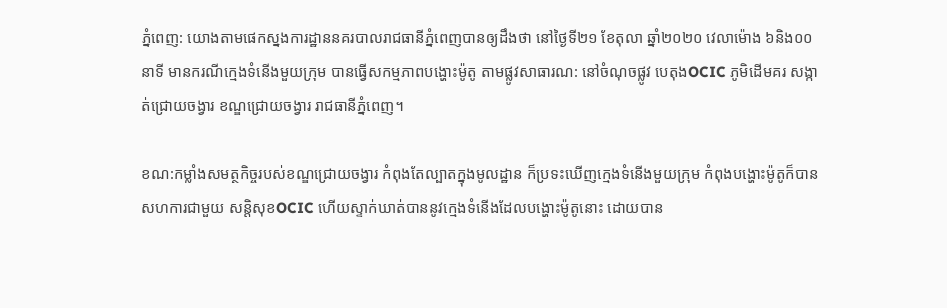ភ្នំពេញ: យោងតាមផេកស្នងការដ្ឋាននគរបាលរាជធានីភ្នំពេញបានឲ្យដឹងថា នៅថ្ងៃទី២១ ខែតុលា ឆ្នាំ២០២០ វេលាម៉ោង ៦និង០០នាទី មានករណីក្មេងទំនើងមួយក្រុម បានធ្វើសកម្មភាពបង្ហោះម៉ូតូ តាមផ្លូវសាធារណ: នៅចំណុចផ្លូវ បេតុងOCIC ភូមិដើមគរ សង្កាត់ជ្រោយចង្វារ ខណ្ឌជ្រោយចង្វារ រាជធានីភ្នំពេញ។

ខណ:កម្លាំងសមត្ថកិច្ចរបស់ខណ្ឌជ្រោយចង្វារ កំពុងតែល្បាតក្នុងមូលដ្ឋាន ក៏ប្រទះឃើញក្មេងទំនើងមួយក្រុម កំពុងបង្ហោះម៉ូតូក៏បានសហការជាមួយ សន្តិសុខOCIC ហើយស្ទាក់ឃាត់បាននូវក្មេងទំនើងដែលបង្ហោះម៉ូតូនោះ ដោយបាន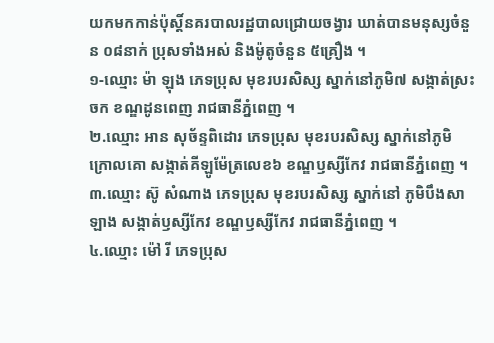យកមកកាន់ប៉ុស្តិ៍នគរបាលរដ្ឋបាលជ្រោយចង្វារ ឃាត់បានមនុស្សចំនួន ០៨នាក់ ប្រុសទាំងអស់ និងម៉ូតូចំនួន ៥គ្រឿង ។
១-ឈ្មោះ ម៉ា ឡុង ភេទប្រុស មុខរបរសិស្ស ស្នាក់នៅភូមិ៧ សង្កាត់ស្រះចក ខណ្ឌដូនពេញ រាជធានីភ្នំពេញ ។
២.ឈ្មោះ អាន សុច័ន្ទពិដោរ ភេទប្រុស មុខរបរសិស្ស ស្នាក់នៅភូមិ ក្រោលគោ សង្កាត់គីឡូម៉ែត្រលេខ៦ ខណ្ឌឫស្សីកែវ រាជធានីភ្នំពេញ ។
៣.ឈ្មោះ ស៊ូ សំណាង ភេទប្រុស មុខរបរសិស្ស ស្នាក់នៅ ភូមិបឹងសាឡាង សង្កាត់ឫស្សីកែវ ខណ្ឌឫស្សីកែវ រាជធានីភ្នំពេញ ។
៤.ឈ្មោះ ម៉ៅ រី ភេទប្រុស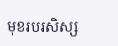មុខរបរសិស្ស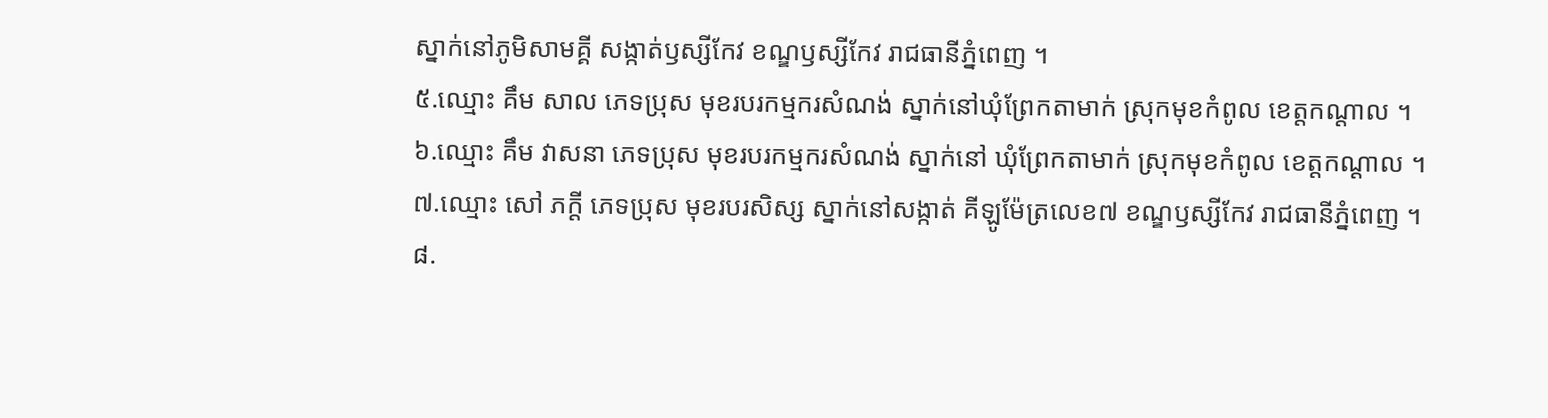ស្នាក់នៅភូមិសាមគ្គី សង្កាត់ឫស្សីកែវ ខណ្ឌឫស្សីកែវ រាជធានីភ្នំពេញ ។
៥.ឈ្មោះ គឹម សាល ភេទប្រុស មុខរបរកម្មករសំណង់ ស្នាក់នៅឃុំព្រែកតាមាក់ ស្រុកមុខកំពូល ខេត្តកណ្តាល ។
៦.ឈ្មោះ គឹម វាសនា ភេទប្រុស មុខរបរកម្មករសំណង់ ស្នាក់នៅ ឃុំព្រែកតាមាក់ ស្រុកមុខកំពូល ខេត្តកណ្តាល ។
៧.ឈ្មោះ សៅ ភក្តី ភេទប្រុស មុខរបរសិស្ស ស្នាក់នៅសង្កាត់ គីឡូម៉ែត្រលេខ៧ ខណ្ឌឫស្សីកែវ រាជធានីភ្នំពេញ ។
៨.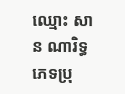ឈ្មោះ សាន ណារិទ្ធ ភេទប្រុ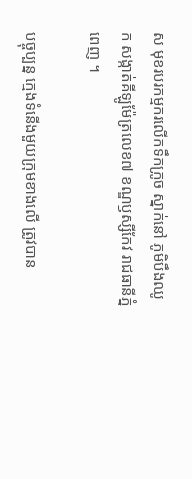ស មុខរបរកម្មករលើកទឹកក្រូច ស្នាក់នៅ ភូមិបឹងឈូក សង្កាត់គីឡូម៉ែត្រលេខ៧ ខណ្ឌឫស្សីកែវ រាជធានីភ្នំពេញ ។

បច្ចុប្បន្ន ក្មេងទំនើងមួយក្រុមខាងលើ ត្រូវបាន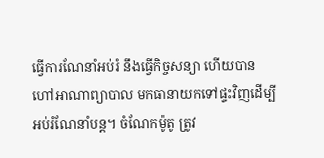ធ្វើការណែនាំអប់រំ នឹងធ្វើកិច្ចសន្យា ហើយបានហៅអាណាព្យាបាល មកធានាយកទៅផ្ទះវិញដើម្បី អប់រំណែនាំបន្ត។ ចំណែកម៉ូតូ ត្រូវ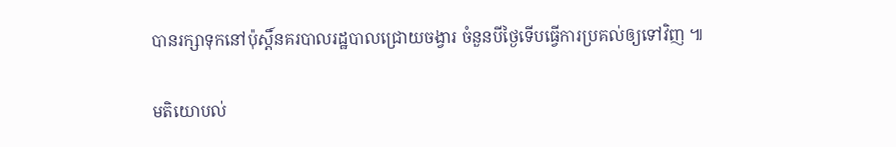បានរក្សាទុកនៅប៉ុស្តិ៍នគរបាលរដ្ឋបាលជ្រោយចង្វារ ចំនួនបីថ្ងៃទើបធ្វើការប្រគល់ឲ្យទៅវិញ ៕

មតិយោបល់